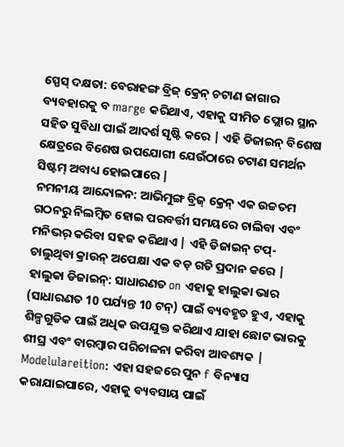ସ୍ପେସ୍ ଦକ୍ଷତା: ବେରାହଙ୍ଗ ବ୍ରିଜ୍ କ୍ରେନ୍ ଚଟାଣ ଜାଗାର ବ୍ୟବହାରକୁ ବ marge କରିଥାଏ, ଏହାକୁ ସୀମିତ ଫ୍ଲୋର ସ୍ଥାନ ସହିତ ସୁବିଧା ପାଇଁ ଆଦର୍ଶ ସୃଷ୍ଟି କରେ | ଏହି ଡିଜାଇନ୍ ବିଶେଷ କ୍ଷେତ୍ରରେ ବିଶେଷ ଉପଯୋଗୀ ଯେଉଁଠାରେ ଚଟାଣ ସମର୍ଥନ ସିଷ୍ଟମ୍ ଅବାଧ୍ୟ ହୋଇପାରେ |
ନମନୀୟ ଆନ୍ଦୋଳନ: ଆଭିମୁଙ୍ଗ ବ୍ରିଜ୍ କ୍ରେନ୍ ଏକ ଉଚ୍ଚତମ ଗଠନରୁ ନିଲମ୍ବିତ ହୋଇ ପରବର୍ତ୍ତୀ ସମୟରେ ଚାଲିବା ଏବଂ ମନିଭର୍ କରିବା ସହଜ କରିଥାଏ | ଏହି ଡିଜାଇନ୍ ଟପ୍-ଚାଲୁଥିବା କ୍ରାଉନ୍ ଅପେକ୍ଷା ଏକ ବଡ଼ ଗତି ପ୍ରଦାନ କରେ |
ହାଲୁକା ଡିଜାଇନ୍: ସାଧାରଣତ on ଏହାକୁ ହାଲୁକା ଭାର (ସାଧାରଣତ 10 ପର୍ଯ୍ୟନ୍ତ 10 ଟନ୍) ପାଇଁ ବ୍ୟବହୃତ ହୁଏ, ଏହାକୁ ଶିଳ୍ପଗୁଡିକ ପାଇଁ ଅଧିକ ଉପଯୁକ୍ତ କରିଥାଏ ଯାହା ଛୋଟ ଭାରକୁ ଶୀଘ୍ର ଏବଂ ବାରମ୍ବାର ପରିଚାଳନା କରିବା ଆବଶ୍ୟକ |
Modelulareition: ଏହା ସହଜରେ ପୁନ f ବିନ୍ୟାସ କରାଯାଇପାରେ, ଏହାକୁ ବ୍ୟବସାୟ ପାଇଁ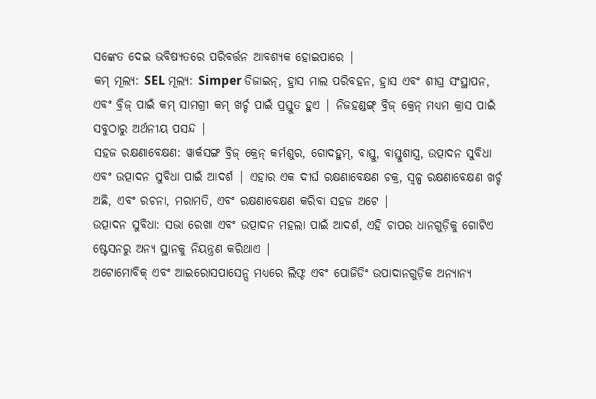ସଙ୍କେତ ଦେଇ ଭବିଷ୍ୟତରେ ପରିବର୍ତ୍ତନ ଆବଶ୍ୟକ ହୋଇପାରେ |
କମ୍ ମୂଲ୍ୟ: SEL ମୂଲ୍ୟ: Simper ଡିଜାଇନ୍, ହ୍ରାସ ମାଲ ପରିବହନ, ହ୍ରାସ ଏବଂ ଶୀଘ୍ର ସଂସ୍ଥାପନ, ଏବଂ ବ୍ରିଜ୍ ପାଇଁ କମ୍ ସାମଗ୍ରୀ କମ୍ ଖର୍ଚ୍ଚ ପାଇଁ ପ୍ରସ୍ତୁତ ହୁଏ | ନିଜହଣ୍ଡଙ୍ଗ୍ ବ୍ରିଜ୍ କ୍ରେନ୍ ମଧ୍ୟମ କ୍ରାସ ପାଇଁ ସବୁଠାରୁ ଅର୍ଥନୀୟ ପସନ୍ଦ |
ସହଜ ରକ୍ଷଣାବେକ୍ଷଣ: ୱାର୍କସଙ୍ଗ ବ୍ରିଜ୍ କ୍ରେନ୍ କର୍ମଶୁର, ଗୋଦହୁମ୍, ବାସ୍ତୁ, ବାସ୍ତୁଶାସ୍ତ୍ର, ଉତ୍ପାଦନ ସୁବିଧା ଏବଂ ଉତ୍ପାଦନ ସୁବିଧା ପାଇଁ ଆଦର୍ଶ | ଏହାର ଏକ ଦୀର୍ଘ ରକ୍ଷଣାବେକ୍ଷଣ ଚକ୍ର, ସ୍ୱଳ୍ପ ରକ୍ଷଣାବେକ୍ଷଣ ଖର୍ଚ୍ଚ ଅଛି, ଏବଂ ରଚନା, ମରାମତି, ଏବଂ ରକ୍ଷଣାବେକ୍ଷଣ କରିବା ସହଜ ଅଟେ |
ଉତ୍ପାଦନ ସୁବିଧା: ସଭା ରେଖା ଏବଂ ଉତ୍ପାଦନ ମହଲା ପାଇଁ ଆଦର୍ଶ, ଏହି ଚାପର ଧାନଗୁଡ଼ିକୁ ଗୋଟିଏ ଷ୍ଟେସନରୁ ଅନ୍ୟ ସ୍ଥାନକୁ ନିୟନ୍ତ୍ରଣ କରିଥାଏ |
ଅଟୋମୋବିକ୍ ଏବଂ ଆଇରୋସପାସେନ୍ସ ମଧ୍ୟରେ ଲିଫ୍ଟ ଏବଂ ପୋଜିଡିଂ ଉପାଦାନଗୁଡ଼ିକ ଅନ୍ୟାନ୍ୟ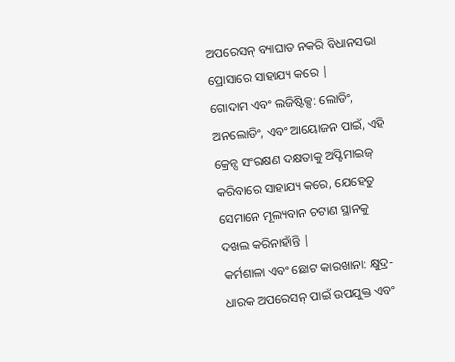ଅପରେସନ୍ ବ୍ୟାଘାତ ନକରି ବିଧାନସଭା ପ୍ରୋସାରେ ସାହାଯ୍ୟ କରେ |
ଗୋଦାମ ଏବଂ ଲଜିଷ୍ଟିକ୍ସ: ଲୋଡିଂ, ଅନଲୋଡିଂ, ଏବଂ ଆୟୋଜନ ପାଇଁ, ଏହି କ୍ରେନ୍ସ ସଂରକ୍ଷଣ ଦକ୍ଷତାକୁ ଅପ୍ଟିମାଇଜ୍ କରିବାରେ ସାହାଯ୍ୟ କରେ, ଯେହେତୁ ସେମାନେ ମୂଲ୍ୟବାନ ଚଟାଣ ସ୍ଥାନକୁ ଦଖଲ କରିନାହାଁନ୍ତି |
କର୍ମଶାଳା ଏବଂ ଛୋଟ କାରଖାନା: କ୍ଷୁଦ୍ର-ଧାରକ ଅପରେସନ୍ ପାଇଁ ଉପଯୁକ୍ତ ଏବଂ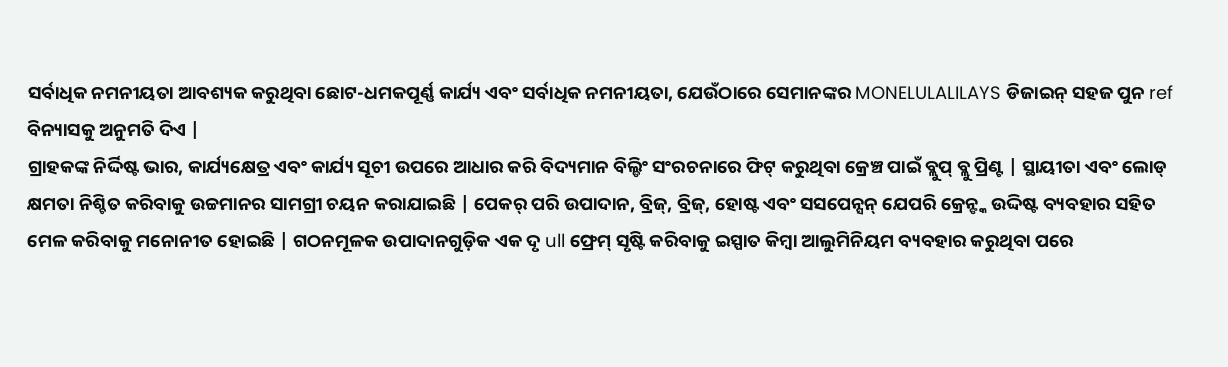ସର୍ବାଧିକ ନମନୀୟତା ଆବଶ୍ୟକ କରୁଥିବା ଛୋଟ-ଧମକପୂର୍ଣ୍ଣ କାର୍ଯ୍ୟ ଏବଂ ସର୍ବାଧିକ ନମନୀୟତା, ଯେଉଁଠାରେ ସେମାନଙ୍କର MONELULALILAYS ଡିଜାଇନ୍ ସହଜ ପୁନ ref ବିନ୍ୟାସକୁ ଅନୁମତି ଦିଏ |
ଗ୍ରାହକଙ୍କ ନିର୍ଦ୍ଦିଷ୍ଟ ଭାର, କାର୍ଯ୍ୟକ୍ଷେତ୍ର ଏବଂ କାର୍ଯ୍ୟ ସୂଚୀ ଉପରେ ଆଧାର କରି ବିଦ୍ୟମାନ ବିଲ୍ଡିଂ ସଂରଚନାରେ ଫିଟ୍ କରୁଥିବା କ୍ରେଞ୍ଚ ପାଇଁ ବ୍ଲୁପ୍ ବ୍ଲୁ ପ୍ରିଣ୍ଟ | ସ୍ଥାୟୀତା ଏବଂ ଲୋଡ୍ କ୍ଷମତା ନିଶ୍ଚିତ କରିବାକୁ ଉଚ୍ଚମାନର ସାମଗ୍ରୀ ଚୟନ କରାଯାଇଛି | ପେକର୍ ପରି ଉପାଦାନ, ବ୍ରିଜ୍, ବ୍ରିଜ୍, ହୋଷ୍ଟ ଏବଂ ସସପେନ୍ସନ୍ ଯେପରି କ୍ରେନ୍ଙ୍କ ଉଦ୍ଦିଷ୍ଟ ବ୍ୟବହାର ସହିତ ମେଳ କରିବାକୁ ମନୋନୀତ ହୋଇଛି | ଗଠନମୂଳକ ଉପାଦାନଗୁଡ଼ିକ ଏକ ଦୃ ull ଫ୍ରେମ୍ ସୃଷ୍ଟି କରିବାକୁ ଇସ୍ପାତ କିମ୍ବା ଆଲୁମିନିୟମ ବ୍ୟବହାର କରୁଥିବା ପରେ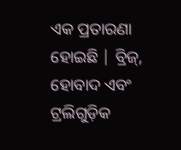ଏକ ପ୍ରତାରଣା ହୋଇଛି | ବ୍ରିଜ୍, ହୋବାଦ ଏବଂ ଟ୍ରଲିଗୁଡ଼ିକ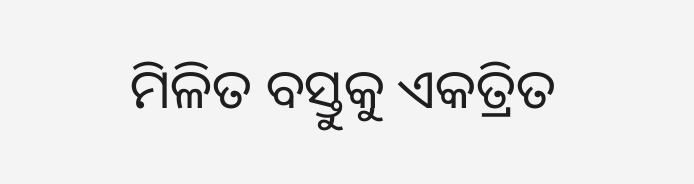ମିଳିତ ବସ୍ତୁକୁ ଏକତ୍ରିତ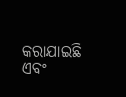କରାଯାଇଛି ଏବଂ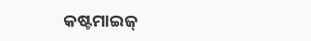କଷ୍ଟମାଇଜ୍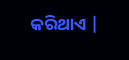କରିଥାଏ |